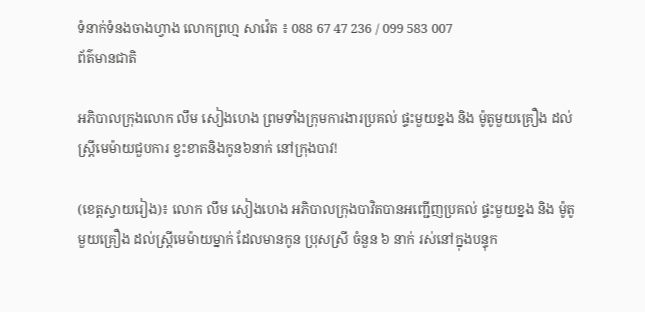ទំនាក់ទំនងចាងហ្វាង លោកព្រហ្ម សាវ៉េត ៖ 088 67 47 236 / 099 583 007
ព័ត៌មានជាតិ

អភិបាលក្រុងលោក លឹម សៀងហេង ព្រមទាំងក្រុមការងារប្រគល់ ផ្ទះមួយខ្នង និង ម៉ូតូមួយគ្រឿង ដល់ស្ត្រីមេម៉ាយជួបការ ខ្វះខាតនិងកូន៦នាក់ នៅក្រុងបាវ!

(ខេត្តស្វាយរៀង)៖ លោក លឹម សៀងហេង អភិបាលក្រុងបាវិតបានអញ្ជើញប្រគល់ ផ្ទះមួយខ្នង និង ម៉ូតូមួយគ្រឿង ដល់ស្ត្រីមេម៉ាយម្នាក់ ដែលមានកូន ប្រុសស្រី ចំនួន ៦ នាក់ រស់នៅក្នុងបន្ទុក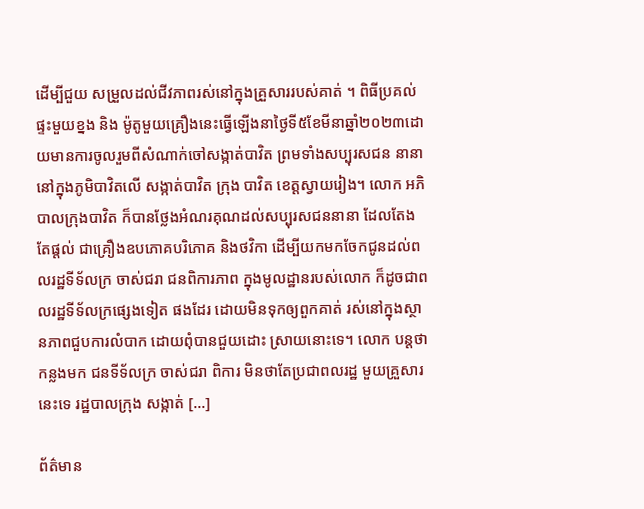ដើម្បីជួយ សម្រួលដល់ជីវភាពរស់នៅក្នុងគ្រួសាររបស់គាត់ ។ ពិធីប្រគល់ ផ្ទះមួយខ្នង និង ម៉ូតូមួយគ្រឿងនេះធ្វើឡើងនាថ្ងៃទី៥ខែមីនាឆ្នាំ២០២៣ដោយមានការចូលរួមពីសំណាក់ចៅសង្កាត់បាវិត ព្រមទាំងសប្បុរសជន នានា នៅក្នុងភូមិបាវិតលើ សង្កាត់បាវិត ក្រុង បាវិត ខេត្តស្វាយរៀង។ លោក អភិបាលក្រុងបាវិត ក៏បានថ្លែងអំណរគុណដល់សប្បុរសជននានា ដែលតែងតែផ្តល់ ជាគ្រឿងឧបភោគបរិភោគ និងថវិកា ដើម្បីយកមកចែកជូនដល់ពលរដ្ឋទីទ័លក្រ ចាស់ជរា ជនពិការភាព ក្នុងមូលដ្ឋានរបស់លោក ក៏ដូចជាពលរដ្ឋទីទ័លក្រផ្សេងទៀត ផងដែរ ដោយមិនទុកឲ្យពួកគាត់ រស់នៅក្នុងស្ថានភាពជួបការលំបាក ដោយពុំបានជួយដោះ ស្រាយនោះទេ។ លោក បន្តថា កន្លងមក ជនទីទ័លក្រ ចាស់ជរា ពិការ មិនថាតែប្រជាពលរដ្ឋ មួយគ្រួសារនេះទេ រដ្ឋបាលក្រុង សង្កាត់ […]

ព័ត៌មាន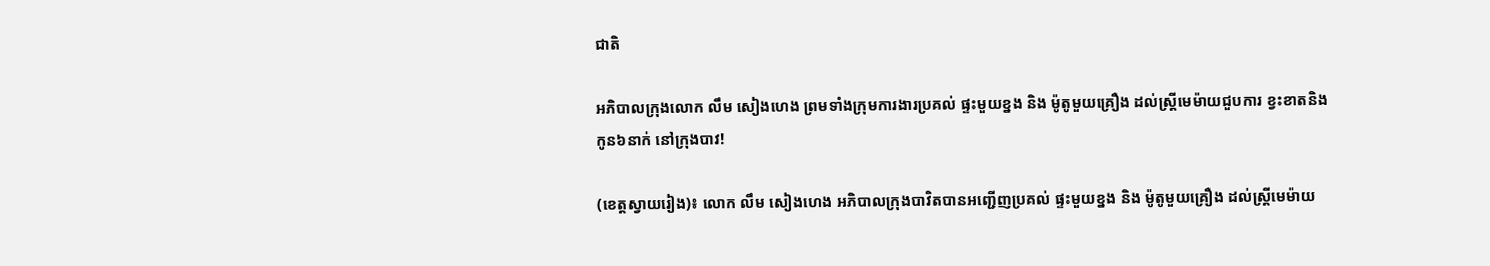ជាតិ

អភិបាលក្រុងលោក លឹម សៀងហេង ព្រមទាំងក្រុមការងារប្រគល់ ផ្ទះមួយខ្នង និង ម៉ូតូមួយគ្រឿង ដល់ស្ត្រីមេម៉ាយជួបការ ខ្វះខាតនិងកូន៦នាក់ នៅក្រុងបាវ!

(ខេត្តស្វាយរៀង)៖ លោក លឹម សៀងហេង អភិបាលក្រុងបាវិតបានអញ្ជើញប្រគល់ ផ្ទះមួយខ្នង និង ម៉ូតូមួយគ្រឿង ដល់ស្ត្រីមេម៉ាយ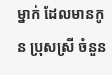ម្នាក់ ដែលមានកូន ប្រុសស្រី ចំនួន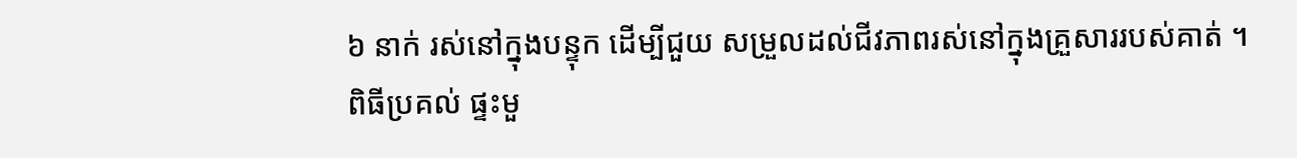៦ នាក់ រស់នៅក្នុងបន្ទុក ដើម្បីជួយ សម្រួលដល់ជីវភាពរស់នៅក្នុងគ្រួសាររបស់គាត់ ។
ពិធីប្រគល់ ផ្ទះមួ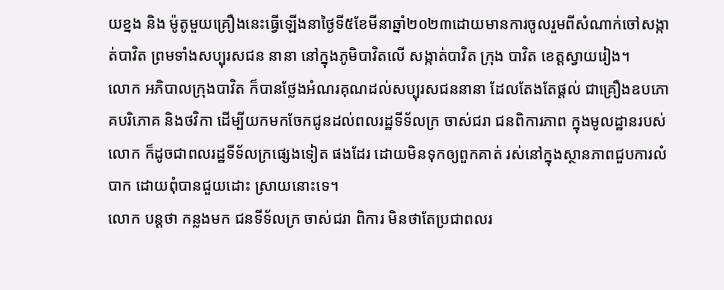យខ្នង និង ម៉ូតូមួយគ្រឿងនេះធ្វើឡើងនាថ្ងៃទី៥ខែមីនាឆ្នាំ២០២៣ដោយមានការចូលរួមពីសំណាក់ចៅសង្កាត់បាវិត ព្រមទាំងសប្បុរសជន នានា នៅក្នុងភូមិបាវិតលើ សង្កាត់បាវិត ក្រុង បាវិត ខេត្តស្វាយរៀង។
លោក អភិបាលក្រុងបាវិត ក៏បានថ្លែងអំណរគុណដល់សប្បុរសជននានា ដែលតែងតែផ្តល់ ជាគ្រឿងឧបភោគបរិភោគ និងថវិកា ដើម្បីយកមកចែកជូនដល់ពលរដ្ឋទីទ័លក្រ ចាស់ជរា ជនពិការភាព ក្នុងមូលដ្ឋានរបស់លោក ក៏ដូចជាពលរដ្ឋទីទ័លក្រផ្សេងទៀត ផងដែរ ដោយមិនទុកឲ្យពួកគាត់ រស់នៅក្នុងស្ថានភាពជួបការលំបាក ដោយពុំបានជួយដោះ ស្រាយនោះទេ។
លោក បន្តថា កន្លងមក ជនទីទ័លក្រ ចាស់ជរា ពិការ មិនថាតែប្រជាពលរ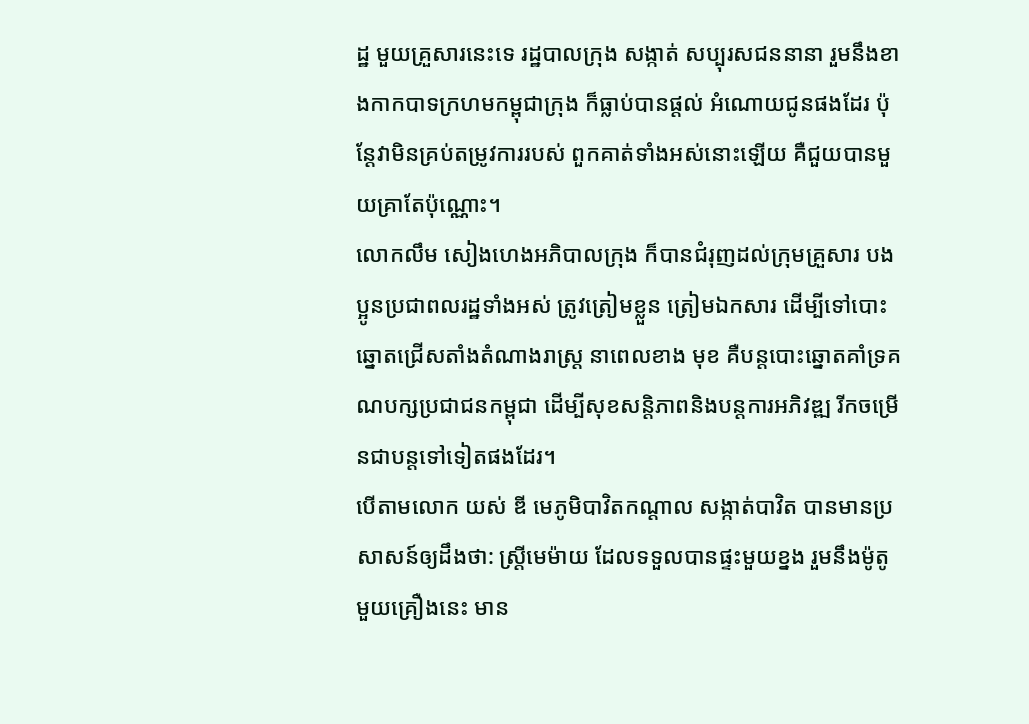ដ្ឋ មួយគ្រួសារនេះទេ រដ្ឋបាលក្រុង សង្កាត់ សប្បុរសជននានា រួមនឹងខាងកាកបាទក្រហមកម្ពុជាក្រុង ក៏ធ្លាប់បានផ្តល់ អំណោយជូនផងដែរ ប៉ុន្តែវាមិនគ្រប់តម្រូវការរបស់ ពួកគាត់ទាំងអស់នោះឡើយ គឺជួយបានមួយគ្រាតែប៉ុណ្ណោះ។
លោកលឹម សៀងហេងអភិបាលក្រុង ក៏បានជំរុញដល់ក្រុមគ្រួសារ បងប្អូនប្រជាពលរដ្ឋទាំងអស់ ត្រូវត្រៀមខ្លួន ត្រៀមឯកសារ ដើម្បីទៅបោះឆ្នោតជ្រើសតាំងតំណាងរាស្ត្រ នាពេលខាង មុខ គឺបន្តបោះឆ្នោតគាំទ្រគណបក្សប្រជាជនកម្ពុជា ដើម្បីសុខសន្តិភាពនិងបន្តការអភិវឌ្ឍ រីកចម្រើនជាបន្តទៅទៀតផងដែរ។
បើតាមលោក យស់ ឌី មេភូមិបាវិតកណ្ដាល សង្កាត់បាវិត បានមានប្រសាសន៍ឲ្យដឹងថា: ស្ត្រីមេម៉ាយ ដែលទទួលបានផ្ទះមួយខ្នង រួមនឹងម៉ូតូមួយគ្រឿងនេះ មាន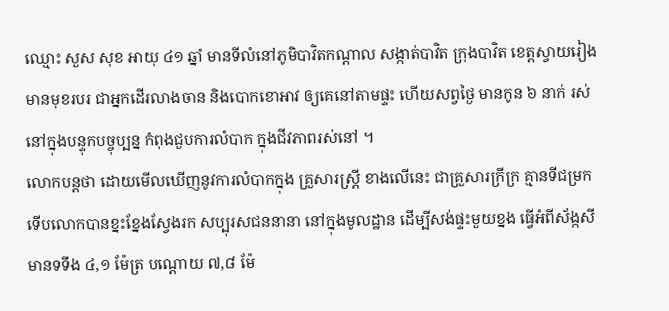ឈ្មោះ សួស សុខ អាយុ ៤១ ឆ្នាំ មានទីលំនៅភូមិបាវិតកណ្ដាល សង្កាត់បាវិត ក្រុងបាវិត ខេត្តស្វាយរៀង មានមុខរបរ ជាអ្នកដើរលាងចាន និងបោកខោអាវ ឲ្យគេនៅតាមផ្ទះ ហើយសព្វថ្ងៃ មានកូន ៦ នាក់ រស់នៅក្នុងបន្ទុកបច្ចុប្បន្ន កំពុងជួបការលំបាក ក្នុងជីវភាពរស់នៅ ។
លោកបន្តថា ដោយមើលឃើញនូវការលំបាកក្នុង គ្រួសារស្ត្រី ខាងលើនេះ ជាគ្រួសារក្រីក្រ គ្មានទីជម្រក ទើបលោកបានខ្នះខ្នែងស្វែងរក សប្បុរសជននានា នៅក្នុងមូលដ្ឋាន ដើម្បីសង់ផ្ទះមួយខ្នង ធ្វើអំពីស័ង្កសី មានទទឹង ៤,១ ម៉ែត្រ បណ្ដោយ ៧,៨ ម៉ែ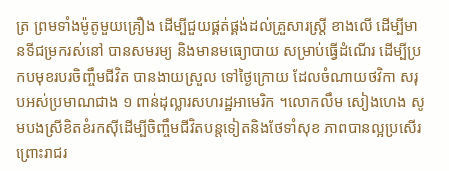ត្រ ព្រមទាំងម៉ូតូមួយគ្រឿង ដើម្បីជួយផ្គត់ផ្គង់ដល់គ្រួសារស្ត្រី ខាងលើ ដើម្បីមានទីជម្រករស់នៅ បានសមរម្យ និងមានមធ្យោបាយ សម្រាប់ធ្វើដំណើរ ដើម្បីប្រកបមុខរបរចិញ្ចឹមជីវិត បានងាយស្រួល ទៅថ្ងៃក្រោយ ដែលចំណាយថវិកា សរុបអស់ប្រមាណជាង ១ ពាន់ដុល្លារសហរដ្ឋអាមេរិក ។លោកលឹម សៀងហេង សូមបងស្រីខិតខំរកស៊ីដើម្បីចិញ្ចឹមជីវិតបន្តទៀតនិងថែទាំសុខ ភាពបានល្អប្រសើរ  ព្រោះរាជរ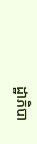ដ្ឋាភិបា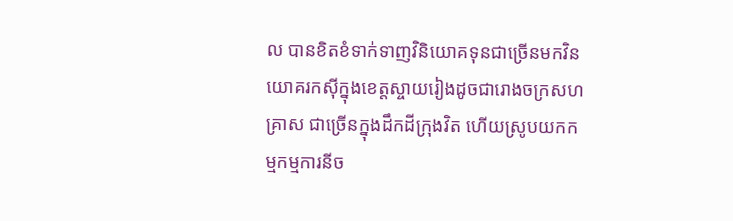ល បានខិតខំទាក់ទាញវិនិយោគទុនជាច្រើនមកវិនយោគរកសុីក្នុងខេត្តស្ចាយរៀងដូចជារោងចក្រសហគ្រាស ជាច្រើនក្នុងដឹកដីក្រុងវិត ហើយស្រូបយកកម្មកម្មការនីច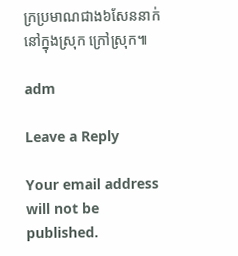ក្រប្រមាណជាង៦សែននាក់នៅក្នុងស្រុក ក្រៅស្រុក៕

adm

Leave a Reply

Your email address will not be published.